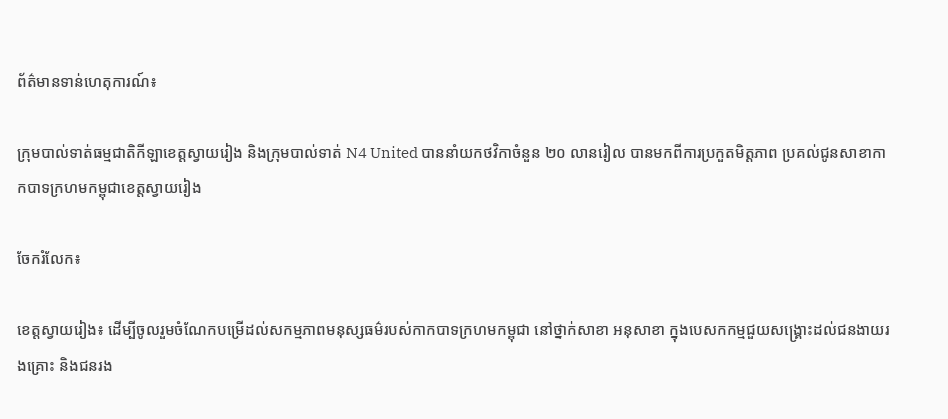ព័ត៌មានទាន់ហេតុការណ៍៖

ក្រុមបាល់ទាត់ធម្មជាតិកីឡាខេត្តស្វាយរៀង និងក្រុមបាល់ទាត់ N4 United បាននាំយកថវិកាចំនួន ២០ លានរៀល បានមកពីការប្រកួតមិត្តភាព ប្រគល់ជូនសាខាកាកបាទក្រហមកម្ពុជាខេត្តស្វាយរៀង

ចែករំលែក៖

ខេត្តស្វាយរៀង៖ ដើម្បីចូលរួមចំណែកបម្រើដល់សកម្មភាពមនុស្សធម៌របស់កាកបាទក្រហមកម្ពុជា នៅថ្នាក់សាខា អនុសាខា ក្នុងបេសកកម្មជួយសង្គ្រោះដល់ជនងាយរងគ្រោះ និងជនរង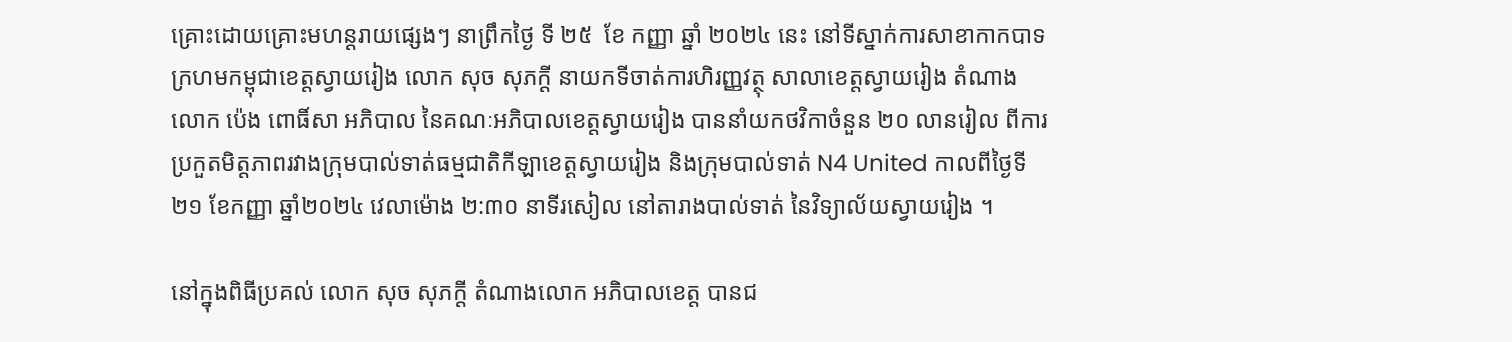គ្រោះដោយគ្រោះមហន្តរាយផ្សេងៗ នាព្រឹកថ្ងៃ ទី ២៥  ខែ កញ្ញា ឆ្នាំ ២០២៤ នេះ នៅទីស្នាក់ការសាខាកាកបាទក្រហមកម្ពុជាខេត្តស្វាយរៀង លោក សុច សុភក្តី នាយកទីចាត់ការហិរញ្ញវត្ថុ សាលាខេត្តស្វាយរៀង តំណាងលោក ប៉េង ពោធិ៍សា អភិបាល នៃគណៈអភិបាលខេត្តស្វាយរៀង បាននាំយកថវិកាចំនួន ២០ លានរៀល ពីការប្រកួតមិត្តភាពរវាងក្រុមបាល់ទាត់ធម្មជាតិកីឡាខេត្តស្វាយរៀង និងក្រុមបាល់ទាត់ N4 United កាលពីថ្ងៃទី ២១ ខែកញ្ញា ឆ្នាំ២០២៤ វេលាម៉ោង ២:៣០ នាទីរសៀល នៅតារាងបាល់ទាត់ នៃវិទ្យាល័យស្វាយរៀង ។

នៅក្នុងពិធីប្រគល់ លោក សុច សុភក្តី តំណាងលោក អភិបាលខេត្ត បានជ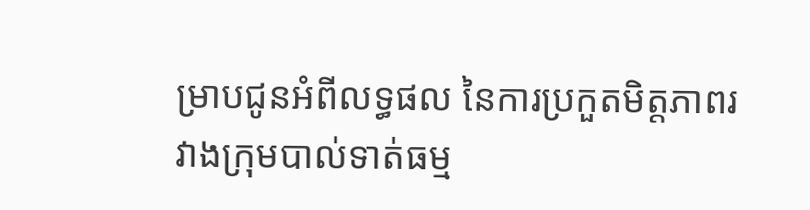ម្រាបជូនអំពីលទ្ធផល នៃការប្រកួតមិត្តភាពរវាងក្រុមបាល់ទាត់ធម្ម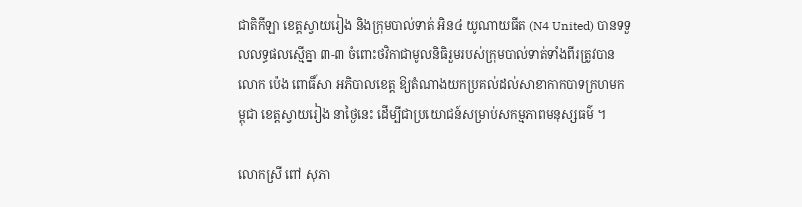ជាតិកីឡា ខេត្តស្វាយរៀង និងក្រុមបាល់ទាត់ អិន៤ យូណាយធីត (N4 United) បានទទួលលទ្ធផលស្មើគ្នា ៣-៣ ចំពោះថវិកាជាមូលនិធិរួមរបស់ក្រុមបាល់ទាត់ទាំងពីរត្រូវបាន លោក ប៉េង ពោធិ៍សា អភិបាលខេត្ត ឱ្យតំណាងយកប្រគល់ដល់សាខាកាកបាទក្រហមកម្ពុជា ខេត្តស្វាយរៀង នាថ្ងៃនេះ ដើម្បីជាប្រយោជន៍សម្រាប់សកម្មភាពមនុស្សធម៌ ។

លោកស្រី ពៅ សុភា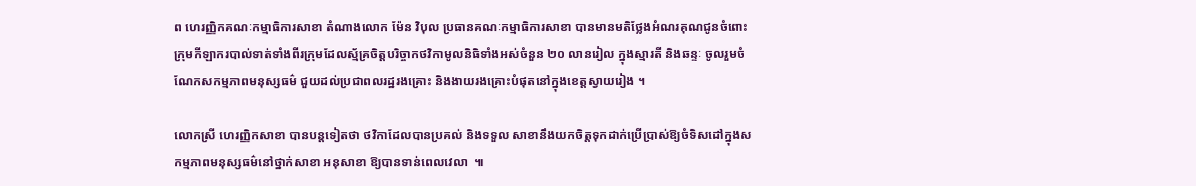ព ហេរញ្ញិកគណៈកម្មាធិការសាខា តំណាងលោក ម៉ែន វិបុល ប្រធានគណៈកម្មាធិការសាខា បានមានមតិថ្លែងអំណរគុណជូនចំពោះក្រុមកីឡាករបាល់ទាត់ទាំងពីរក្រុមដែលស្ម័គ្រចិត្តបរិច្ចាកថវិកាមូលនិធិទាំងអស់ចំនួន ២០ លានរៀល ក្នុងស្មារតី និងឆន្ទៈ ចូលរួមចំណែកសកម្មភាពមនុស្សធម៌ ជួយដល់ប្រជាពលរដ្ឋរងគ្រោះ និងងាយរងគ្រោះបំផុតនៅក្នុងខេត្តស្វាយរៀង ។

លោកស្រី ហេរញ្ញិកសាខា បានបន្តទៀតថា ថវិកាដែលបានប្រគល់ និងទទួល សាខានឹងយកចិត្តទុកដាក់ប្រើប្រាស់ឱ្យចំទិសដៅក្នុងសកម្មភាពមនុស្សធម៌នៅថ្នាក់សាខា អនុសាខា ឱ្យបានទាន់ពេលវេលា  ៕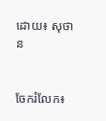ដោយ៖ សុថាន


ចែករំលែក៖